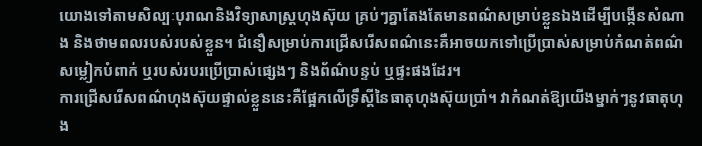យោងទៅតាមសិល្បៈបុរាណនិងវិទ្យាសាស្ត្រហុងស៊ុយ គ្រប់ៗគ្នាតែងតែមានពណ៌សម្រាប់ខ្លួនឯងដើម្បីបង្កើនសំណាង និងថាមពលរបស់របស់ខ្លួន។ ជំនឿសម្រាប់ការជ្រើសរើសពណ៌នេះគឺអាចយកទៅប្រើប្រាស់សម្រាប់កំណត់ពណ៌សម្លៀកបំពាក់ ឬរបស់របរប្រើប្រាស់ផ្សេងៗ និងព័ណ៌បន្ទប់ ឬផ្ទះផងដែរ។
ការជ្រើសរើសពណ៌ហុងស៊ុយផ្ទាល់ខ្លួននេះគឺផ្អែកលើទ្រឹស្តីនៃធាតុហុងស៊ុយប្រាំ។ វាកំណត់ឱ្យយើងម្នាក់ៗនូវធាតុហុង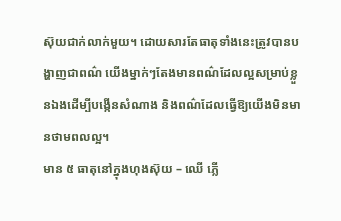ស៊ុយជាក់លាក់មួយ។ ដោយសារតែធាតុទាំងនេះត្រូវបានបង្ហាញជាពណ៌ យើងម្នាក់ៗតែងមានពណ៌ដែលល្អសម្រាប់ខ្លួនឯងដើម្បីបង្កើនសំណាង និងពណ៌ដែលធ្វើឱ្យយើងមិនមានថាមពលល្អ។
មាន ៥ ធាតុនៅក្នុងហុងស៊ុយ – ឈើ ភ្លើ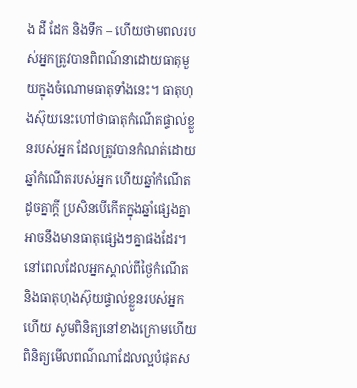ង ដី ដែក និងទឹក – ហើយថាមពលរបស់អ្នកត្រូវបានពិពណ៌នាដោយធាតុមួយក្នុងចំណោមធាតុទាំងនេះ។ ធាតុហុងស៊ុយនេះហៅថាធាតុកំណើតផ្ទាល់ខ្លួនរបស់អ្នក ដែលត្រូវបានកំណត់ដោយឆ្នាំកំណើតរបស់អ្នក ហើយឆ្នាំកំណើតដូចគ្នាក្តី ប្រសិនបើកើតក្នុងឆ្នាំផ្សេងគ្នា អាចនឹងមានធាតុផ្សេងៗគ្នាផងដែរ។
នៅពេលដែលអ្នកស្គាល់ពីថ្ងៃកំណើត និងធាតុហុងស៊ុយផ្ទាល់ខ្លួនរបស់អ្នកហើយ សូមពិនិត្យនៅខាងក្រោមហើយពិនិត្យមើលពណ៌ណាដែលល្អបំផុតស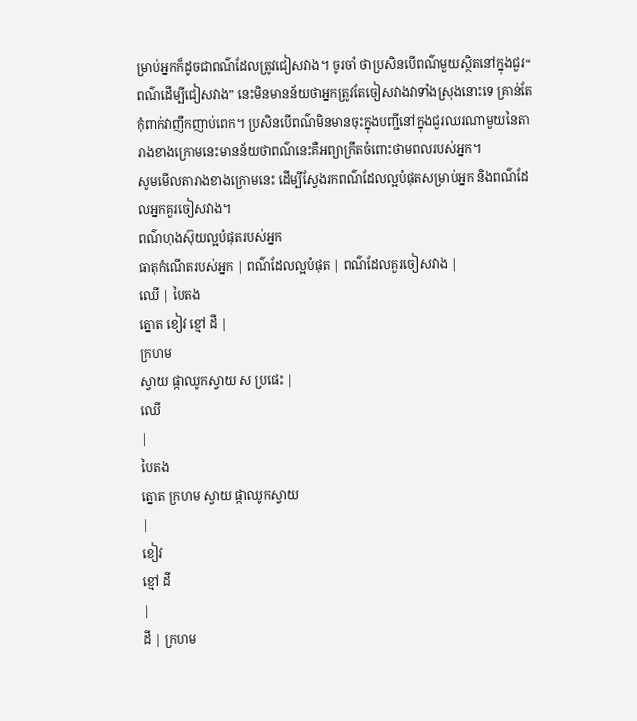ម្រាប់អ្នកក៏ដូចជាពណ៌ដែលត្រូវជៀសវាង។ ចូរចាំ ថាប្រសិនបើពណ៌មួយស្ថិតនៅក្នុងជួរ“ ពណ៌ដើម្បីជៀសវាង” នេះមិនមានន័យថាអ្នកត្រូវតែចៀសវាងវាទាំងស្រុងនោះទេ គ្រាន់តែកុំពាក់វាញឹកញាប់ពេក។ ប្រសិនបើពណ៌មិនមានចុះក្នុងបញ្ជីនៅក្នុងជួរឈរណាមួយនៃតារាងខាងក្រោមនេះមានន័យថាពណ៌នេះគឺអព្យាក្រឹតចំពោះថាមពលរបស់អ្នក។
សូមមើលតារាងខាងក្រោមនេះ ដើម្បីស្វែងរកពណ៌ដែលល្អបំផុតសម្រាប់អ្នក និងពណ៌ដែលអ្នកគួរចៀសវាង។
ពណ៌ហុងស៊ុយល្អបំផុតរបស់អ្នក
ធាតុកំណើតរបស់អ្នក | ពណ៌ដែលល្អបំផុត | ពណ៌ដែលគួរចៀសវាង |
ឈើ | បៃតង
ត្នោត ខៀវ ខ្មៅ ដី |
ក្រហម
ស្វាយ ផ្កាឈូកស្វាយ ស ប្រផេះ |
ឈើ
|
បៃតង
ត្នោត ក្រហម ស្វាយ ផ្កាឈូកស្វាយ
|
ខៀវ
ខ្មៅ ដី
|
ដី | ក្រហម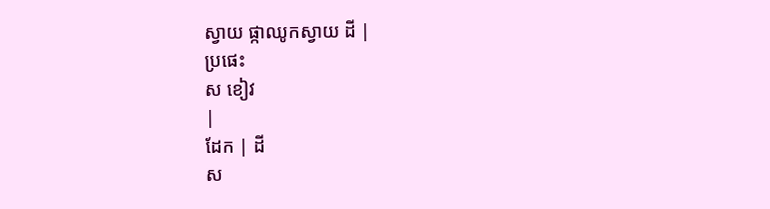ស្វាយ ផ្កាឈូកស្វាយ ដី |
ប្រផេះ
ស ខៀវ
|
ដែក | ដី
ស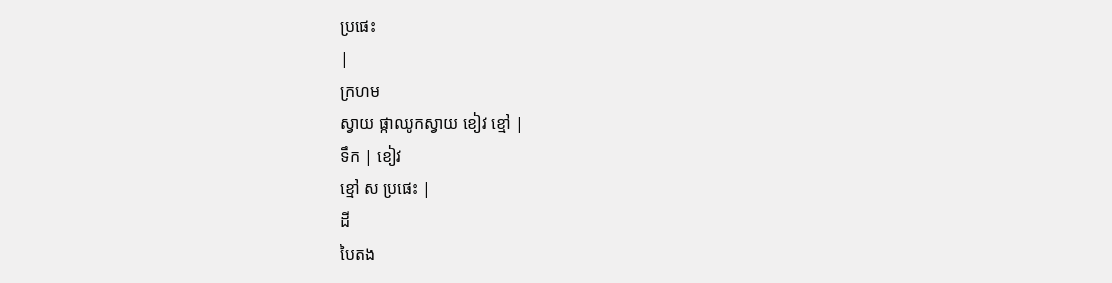ប្រផេះ
|
ក្រហម
ស្វាយ ផ្កាឈូកស្វាយ ខៀវ ខ្មៅ |
ទឹក | ខៀវ
ខ្មៅ ស ប្រផេះ |
ដី
បៃតង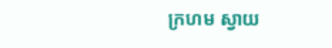ក្រហម ស្វាយ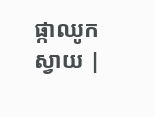ផ្កាឈូកស្វាយ |